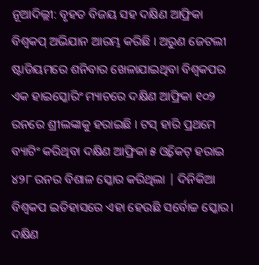ନୂଆଦିଲ୍ଲୀ: ବୃହତ ବିଜୟ ସହ ଦକ୍ଷିଣ ଆଫ୍ରିକା ବିଶ୍ବକପ୍ ଅଭିଯାନ ଆରମ୍ଭ କରିଛି । ଅରୁଣ ଜେଟଲୀ ଷ୍ଟାଡିୟମରେ ଶନିବାର ଖେଳାଯାଇଥିବା ବିଶ୍ୱକପର ଏକ ହାଇସ୍କୋରିଂ ମ୍ୟାଚରେ ଦକ୍ଷିଣ ଆଫ୍ରିକା ୧୦୨ ରନରେ ଶ୍ରୀଲଙ୍କାକୁ ହରାଇଛି । ଟସ୍ ହାରି ପ୍ରଥମେ ବ୍ୟାଟିଂ କରିଥିବା ଦକ୍ଷିଣ ଆଫ୍ରିକା ୫ ଓ୍ବିକେଟ୍ ହରାଇ ୪୨୮ ରନର ବିଶାଳ ସ୍କୋର କରିଥିଲା | ଦିନିକିଆ ବିଶ୍ବକପ ଇତିହାସରେ ଏହା ହେଉଛି ସର୍ବୋଚ୍ଚ ସ୍କୋର। ଦକ୍ଷିଣ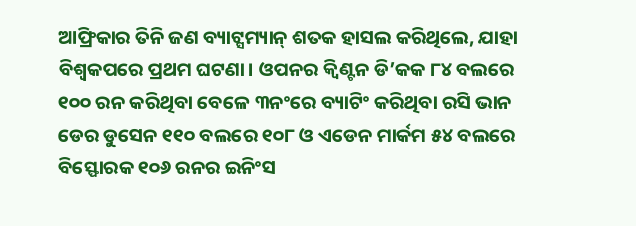ଆଫ୍ରିକାର ତିନି ଜଣ ବ୍ୟାଟ୍ସମ୍ୟାନ୍ ଶତକ ହାସଲ କରିଥିଲେ, ଯାହା ବିଶ୍ବକପରେ ପ୍ରଥମ ଘଟଣା। ଓପନର କ୍ୱିଣ୍ଟନ ଡି’କକ ୮୪ ବଲରେ ୧୦୦ ରନ କରିଥିବା ବେଳେ ୩ନଂରେ ବ୍ୟାଟିଂ କରିଥିବା ରସି ଭାନ ଡେର ଡୁସେନ ୧୧୦ ବଲରେ ୧୦୮ ଓ ଏଡେନ ମାର୍କମ ୫୪ ବଲରେ ବିସ୍ଫୋରକ ୧୦୬ ରନର ଇନିଂସ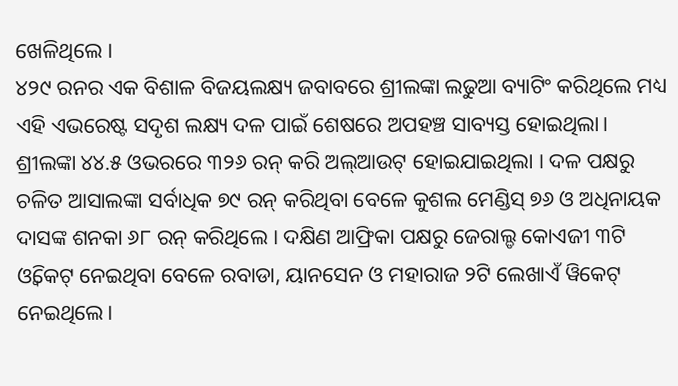ଖେଳିଥିଲେ ।
୪୨୯ ରନର ଏକ ବିଶାଳ ବିଜୟଲକ୍ଷ୍ୟ ଜବାବରେ ଶ୍ରୀଲଙ୍କା ଲଢୁଆ ବ୍ୟାଟିଂ କରିଥିଲେ ମଧ୍ୟ ଏହି ଏଭରେଷ୍ଟ ସଦୃଶ ଲକ୍ଷ୍ୟ ଦଳ ପାଇଁ ଶେଷରେ ଅପହଞ୍ଚ ସାବ୍ୟସ୍ତ ହୋଇଥିଲା। ଶ୍ରୀଲଙ୍କା ୪୪.୫ ଓଭରରେ ୩୨୬ ରନ୍ କରି ଅଲ୍ଆଉଟ୍ ହୋଇଯାଇଥିଲା । ଦଳ ପକ୍ଷରୁ ଚଳିତ ଆସାଲଙ୍କା ସର୍ବାଧିକ ୭୯ ରନ୍ କରିଥିବା ବେଳେ କୁଶଲ ମେଣ୍ଡିସ୍ ୭୬ ଓ ଅଧିନାୟକ ଦାସଙ୍କ ଶନକା ୬୮ ରନ୍ କରିଥିଲେ । ଦକ୍ଷିଣ ଆଫ୍ରିକା ପକ୍ଷରୁ ଜେରାଲ୍ଡ କୋଏଜୀ ୩ଟି ଓ୍ବିକେଟ୍ ନେଇଥିବା ବେଳେ ରବାଡା, ୟାନସେନ ଓ ମହାରାଜ ୨ଟି ଲେଖାଏଁ ୱିକେଟ୍ ନେଇଥିଲେ।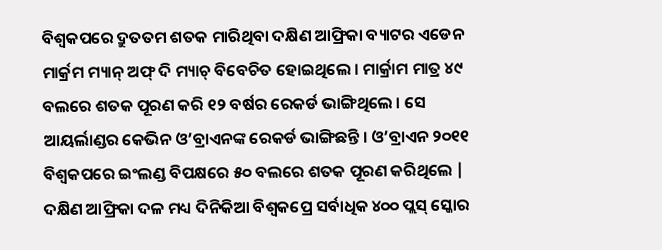ବିଶ୍ୱକପରେ ଦ୍ରୁତତମ ଶତକ ମାରିଥିବା ଦକ୍ଷିଣ ଆଫ୍ରିକା ବ୍ୟାଟର ଏଡେନ ମାର୍କ୍ରମ ମ୍ୟାନ୍ ଅଫ୍ ଦି ମ୍ୟାଚ୍ ବିବେଚିତ ହୋଇଥିଲେ । ମାର୍କ୍ରାମ ମାତ୍ର ୪୯ ବଲରେ ଶତକ ପୂରଣ କରି ୧୨ ବର୍ଷର ରେକର୍ଡ ଭାଙ୍ଗିଥିଲେ । ସେ ଆୟର୍ଲାଣ୍ଡର କେଭିନ ଓ’ବ୍ରାଏନଙ୍କ ରେକର୍ଡ ଭାଙ୍ଗିଛନ୍ତି । ଓ’ବ୍ରାଏନ ୨୦୧୧ ବିଶ୍ବକପରେ ଇଂଲଣ୍ଡ ବିପକ୍ଷରେ ୫୦ ବଲରେ ଶତକ ପୂରଣ କରିଥିଲେ |
ଦକ୍ଷିଣ ଆଫ୍ରିକା ଦଳ ମଧ୍ୟ ଦିନିକିଆ ବିଶ୍ୱକପ୍ରେ ସର୍ବାଧିକ ୪୦୦ ପ୍ଲସ୍ ସ୍କୋର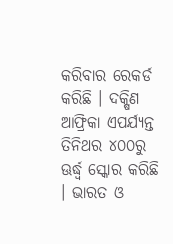କରିବାର ରେକର୍ଡ କରିଛି । ଦକ୍ଷିଣ ଆଫ୍ରିକା ଏପର୍ଯ୍ୟନ୍ତ ତିନିଥର ୪୦୦ରୁ ଊର୍ଦ୍ଧ୍ବ ସ୍କୋର କରିଛି । ଭାରତ ଓ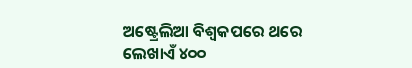ଅଷ୍ଟ୍ରେଲିଆ ବିଶ୍ୱକପରେ ଥରେ ଲେଖାଏଁ ୪୦୦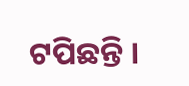ଟପିଛନ୍ତି ।